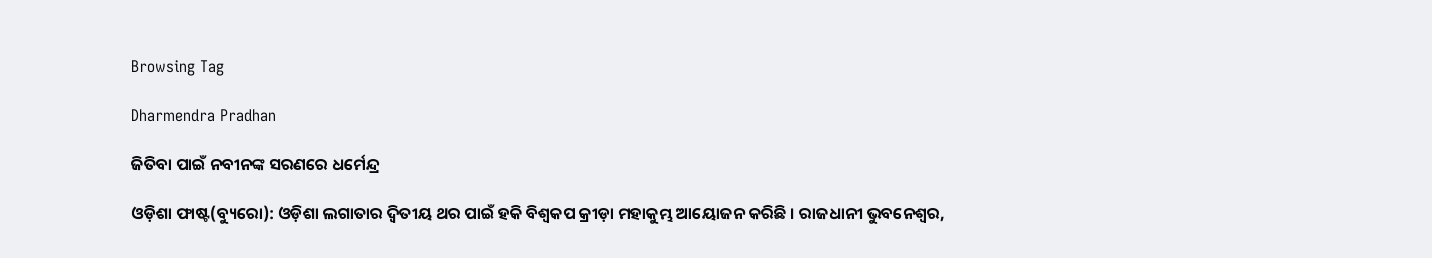Browsing Tag

Dharmendra Pradhan

ଜିତିବା ପାଇଁ ନବୀନଙ୍କ ସରଣରେ ଧର୍ମେନ୍ଦ୍ର

ଓଡ଼ିଶା ଫାଷ୍ଟ(ବ୍ୟୁରୋ): ଓଡ଼ିଶା ଲଗାତାର ଦ୍ୱିତୀୟ ଥର ପାଇଁ ହକି ବିଶ୍ୱକପ କ୍ରୀଡ଼ା ମହାକୁମ୍ଭ ଆୟୋଜନ କରିଛି । ରାଜଧାନୀ ଭୁବନେଶ୍ବର,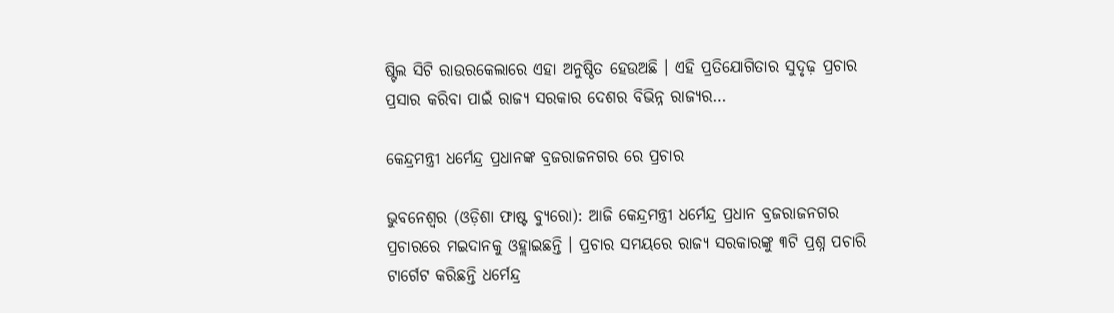ଷ୍ଟିଲ ସିଟି ରାଉରକେଲାରେ ଏହା ଅନୁଷ୍ଠିତ ହେଉଅଛି । ଏହି ପ୍ରତିଯୋଗିତାର ସୁଦୃଢ଼ ପ୍ରଚାର ପ୍ରସାର କରିବା ପାଇଁ ରାଜ୍ୟ ସରକାର ଦେଶର ବିଭିନ୍ନ ରାଜ୍ୟର…

କେନ୍ଦ୍ରମନ୍ତ୍ରୀ ଧର୍ମେନ୍ଦ୍ର ପ୍ରଧାନଙ୍କ ବ୍ରଜରାଜନଗର ରେ ପ୍ରଚାର

ଭୁବନେଶ୍ୱର (ଓଡ଼ିଶା ଫାଷ୍ଟ ବ୍ୟୁରୋ): ଆଜି କେନ୍ଦ୍ରମନ୍ତ୍ରୀ ଧର୍ମେନ୍ଦ୍ର ପ୍ରଧାନ ବ୍ରଜରାଜନଗର ପ୍ରଚାରରେ ମଇଦାନକୁ ଓହ୍ଲାଇଛନ୍ତି । ପ୍ରଚାର ସମୟରେ ରାଜ୍ୟ ସରକାରଙ୍କୁ ୩ଟି ପ୍ରଶ୍ନ ପଚାରି ଟାର୍ଗେଟ କରିଛନ୍ତି ଧର୍ମେନ୍ଦ୍ର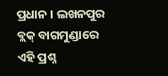ପ୍ରଧାନ । ଲଖନପୁର ବ୍ଲକ୍ ବାଗମୁଣ୍ଡାରେ ଏହି ପ୍ରଶ୍ନ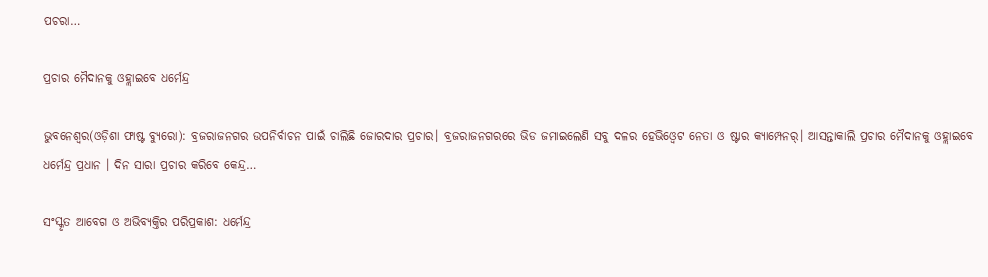ପଚରା…

ପ୍ରଚାର ମୈଦାନକୁ ଓହ୍ଲାଇବେ ଧର୍ମେନ୍ଦ୍ର

ଭୁବନେଶ୍ୱର(ଓଡ଼ିଶା ଫାଷ୍ଟ ବ୍ୟୁରୋ): ବ୍ରଜରାଜନଗର ଉପନିର୍ବାଚନ ପାଇଁ ଚାଲିଛି ଜୋରଦାର ପ୍ରଚାର। ବ୍ରଜରାଜନଗରରେ ଭିଡ ଜମାଇଲେଣି ସବୁ ଦଳର ହେଭିଓ୍ବେଟ ନେତା ଓ ଷ୍ଟାର କ୍ୟାମ୍ପେନର୍। ଆସନ୍ତାକାଲି ପ୍ରଚାର ମୈଦାନକୁ ଓହ୍ଲାଇବେ ଧର୍ମେନ୍ଦ୍ର ପ୍ରଧାନ । ଦିନ ସାରା ପ୍ରଚାର କରିବେ କେନ୍ଦ୍ର…

ସଂସ୍କୃତ ଆବେଗ ଓ ଅଭିବ୍ୟକ୍ତିର ପରିପ୍ରକାଶ: ଧର୍ମେନ୍ଦ୍ର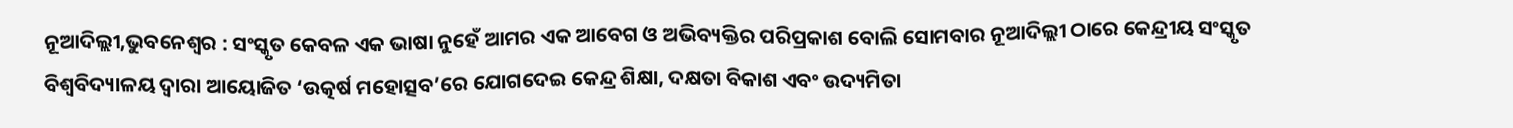ନୂଆଦିଲ୍ଲୀ,ଭୁବନେଶ୍ୱର : ସଂସ୍କୃତ କେବଳ ଏକ ଭାଷା ନୁହେଁ ଆମର ଏକ ଆବେଗ ଓ ଅଭିବ୍ୟକ୍ତିର ପରିପ୍ରକାଶ ବୋଲି ସୋମବାର ନୂଆଦିଲ୍ଲୀ ଠାରେ କେନ୍ଦ୍ରୀୟ ସଂସ୍କୃତ ବିଶ୍ୱବିଦ୍ୟାଳୟ ଦ୍ୱାରା ଆୟୋଜିତ ‘ଉତ୍କର୍ଷ ମହୋତ୍ସବ’ରେ ଯୋଗଦେଇ କେନ୍ଦ୍ର ଶିକ୍ଷା, ଦକ୍ଷତା ବିକାଶ ଏବଂ ଉଦ୍ୟମିତା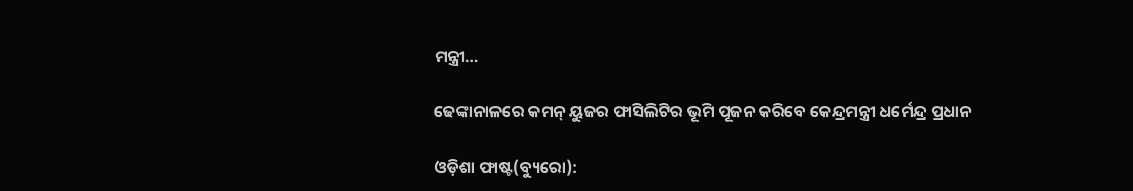ମନ୍ତ୍ରୀ…

ଢେଙ୍କାନାଳରେ କମନ୍ ୟୁଜର ଫାସିଲିଟିର ଭୂମି ପୂଜନ କରିବେ କେନ୍ଦ୍ରମନ୍ତ୍ରୀ ଧର୍ମେନ୍ଦ୍ର ପ୍ରଧାନ

ଓଡ଼ିଶା ଫାଷ୍ଟ(ବ୍ୟୁରୋ):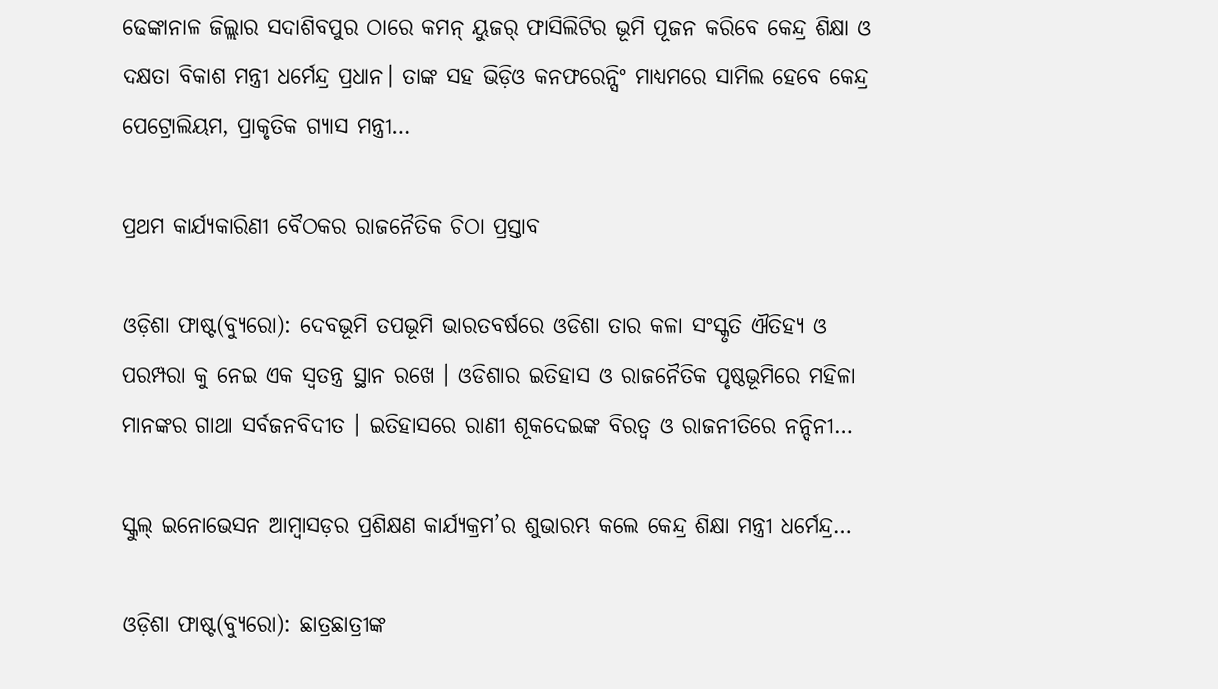ଢେଙ୍କାନାଳ ଜିଲ୍ଲାର ସଦାଶିବପୁର ଠାରେ କମନ୍ ୟୁଜର୍ ଫାସିଲିଟିର ଭୂମି ପୂଜନ କରିବେ କେନ୍ଦ୍ର ଶିକ୍ଷା ଓ ଦକ୍ଷତା ବିକାଶ ମନ୍ତ୍ରୀ ଧର୍ମେନ୍ଦ୍ର ପ୍ରଧାନ। ତାଙ୍କ ସହ ଭିଡ଼ିଓ କନଫରେନ୍ସିଂ ମାଧ୍ୟମରେ ସାମିଲ ହେବେ କେନ୍ଦ୍ର ପେଟ୍ରୋଲିୟମ, ପ୍ରାକୃତିକ ଗ୍ୟାସ ମନ୍ତ୍ରୀ…

ପ୍ରଥମ କାର୍ଯ୍ୟକାରିଣୀ ବୈଠକର ରାଜନୈତିକ ଚିଠା ପ୍ରସ୍ତାବ

ଓଡ଼ିଶା ଫାଷ୍ଟ(ବ୍ୟୁରୋ): ଦେବଭୂମି ତପଭୂମି ଭାରତବର୍ଷରେ ଓଡିଶା ତାର କଳା ସଂସ୍କୃତି ଐତିହ୍ୟ ଓ ପରମ୍ପରା କୁ ନେଇ ଏକ ସ୍ୱତନ୍ତ୍ର ସ୍ଥାନ ରଖେ । ଓଡିଶାର ଇତିହାସ ଓ ରାଜନୈତିକ ପୃଷ୍ଠଭୂମିରେ ମହିଳା ମାନଙ୍କର ଗାଥା ସର୍ବଜନବିଦୀତ । ଇତିହାସରେ ରାଣୀ ଶୂକଦେଇଙ୍କ ବିରତ୍ୱ ଓ ରାଜନୀତିରେ ନନ୍ଦିନୀ…

ସ୍କୁଲ୍ ଇନୋଭେସନ ଆମ୍ବାସଡ଼ର ପ୍ରଶିକ୍ଷଣ କାର୍ଯ୍ୟକ୍ରମ’ର ଶୁଭାରମ୍ଭ କଲେ କେନ୍ଦ୍ର ଶିକ୍ଷା ମନ୍ତ୍ରୀ ଧର୍ମେନ୍ଦ୍ର…

ଓଡ଼ିଶା ଫାଷ୍ଟ(ବ୍ୟୁରୋ): ଛାତ୍ରଛାତ୍ରୀଙ୍କ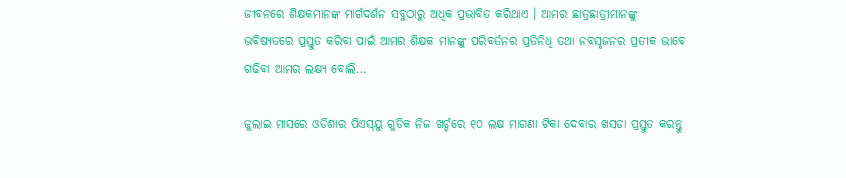ଜୀବନରେ ଶିକ୍ଷକମାନଙ୍କ ମାର୍ଗଦର୍ଶନ ସବୁଠାରୁ ଅଧିକ ପ୍ରଭାବିତ କରିଥାଏ । ଆମର ଛାତ୍ରଛାତ୍ରୀମାନଙ୍କୁ ଭବିଷ୍ୟତରେ ପ୍ରସ୍ତୁତ କରିବା ପାଇଁ ଆମର ଶିକ୍ଷକ ମାନଙ୍କୁ ପରିବର୍ତନର ପ୍ରତିନିଧି ତଥା ନବସୃଜନର ପ୍ରତୀକ ଭାବେ ଗଢିବା ଆମର ଲକ୍ଷ୍ୟ ବୋଲି…

ଜୁଲାଇ ମାସରେ ଓଡିଶାର ପିଏସ୍‌ୟୁ ଗୁଡିକ ନିଜ ଖର୍ଚ୍ଚରେ ୧୦ ଲକ୍ଷ ମାଗଣା ଟିକା ଦେବାର ଖସଡା ପ୍ରସ୍ତୁତ କରନ୍ତୁ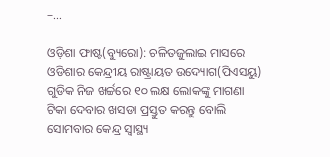–…

ଓଡ଼ିଶା ଫାଷ୍ଟ(ବ୍ୟୁରୋ): ଚଳିତଜୁଲାଇ ମାସରେ ଓଡିଶାର କେନ୍ଦ୍ରୀୟ ରାଷ୍ଟ୍ରାୟତ ଉଦ୍ୟୋଗ(ପିଏସୟୁ) ଗୁଡିକ ନିଜ ଖର୍ଚ୍ଚରେ ୧୦ ଲକ୍ଷ ଲୋକଙ୍କୁ ମାଗଣା ଟିକା ଦେବାର ଖସଡା ପ୍ରସ୍ତୁତ କରନ୍ତୁ ବୋଲି ସୋମବାର କେନ୍ଦ୍ର ସ୍ୱାସ୍ଥ୍ୟ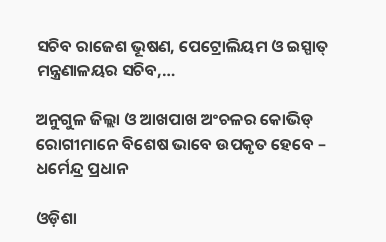ସଚିବ ରାଜେଶ ଭୂଷଣ, ପେଟ୍ରୋଲିୟମ ଓ ଇସ୍ପାତ୍ ମନ୍ତ୍ରଣାଳୟର ସଚିବ,…

ଅନୁଗୁଳ ଜିଲ୍ଲା ଓ ଆଖପାଖ ଅଂଚଳର କୋଭିଡ୍ ରୋଗୀମାନେ ବିଶେଷ ଭାବେ ଉପକୃତ ହେବେ – ଧର୍ମେନ୍ଦ୍ର ପ୍ରଧାନ

ଓଡ଼ିଶା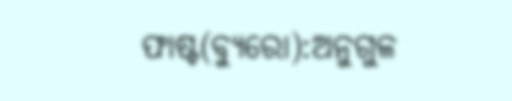ଫାଷ୍ଟ(ବ୍ୟୁରୋ):ଅନୁଗୁଳ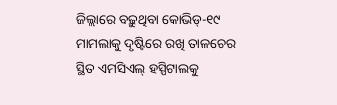ଜିଲ୍ଲାରେ ବଢ଼ୁଥିବା କୋଭିଡ୍‌-୧୯ ମାମଲାକୁ ଦୃଷ୍ଟିରେ ରଖି ତାଳଚେର ସ୍ଥିତ ଏମସିଏଲ୍ ହସ୍ପିଟାଲକୁ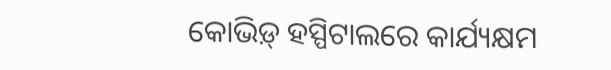କୋଭିଡ଼୍ ହସ୍ପିଟାଲରେ କାର୍ଯ୍ୟକ୍ଷମ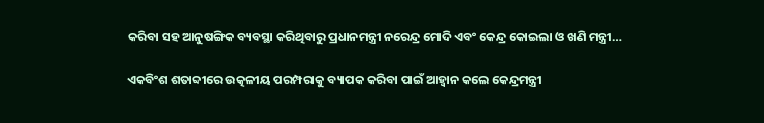କରିବା ସହ ଆନୁଷଙ୍ଗିକ ବ୍ୟବସ୍ଥା କରିଥିବାରୁ ପ୍ରଧାନମନ୍ତ୍ରୀ ନରେନ୍ଦ୍ର ମୋଦି ଏବଂ କେନ୍ଦ୍ର କୋଇଲା ଓ ଖଣି ମନ୍ତ୍ରୀ…

ଏକବିଂଶ ଶତାବ୍ଦୀରେ ଉତ୍କଳୀୟ ପରମ୍ପରାକୁ ବ୍ୟାପକ କରିବା ପାଇଁ ଆହ୍ୱାନ କଲେ କେନ୍ଦ୍ରମନ୍ତ୍ରୀ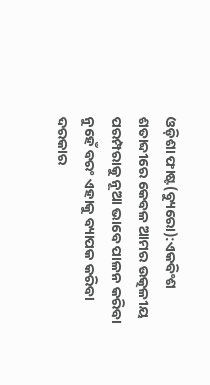ଓଡ଼ିଶା ଫାଷ୍ଟ(ବ୍ୟୁରୋ):ଏକବିଂଶ ଶତାବ୍ଦୀରେ କେବଳ ଆମର ଉତ୍କଳୀୟ ପରମ୍ପରାକୁ ନୂଆ ଭାବେ ପାଳନ କରିବା ନୁହେଁ ବରଂ ଏହାକୁ ବ୍ୟାପକ କରିବା ଦରକାର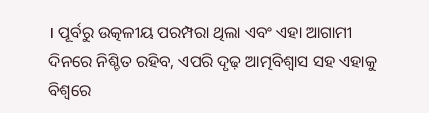। ପୂର୍ବରୁ ଉତ୍କଳୀୟ ପରମ୍ପରା ଥିଲା ଏବଂ ଏହା ଆଗାମୀ ଦିନରେ ନିଶ୍ଚିତ ରହିବ, ଏପରି ଦୃଢ଼ ଆତ୍ମବିଶ୍ୱାସ ସହ ଏହାକୁ ବିଶ୍ୱରେ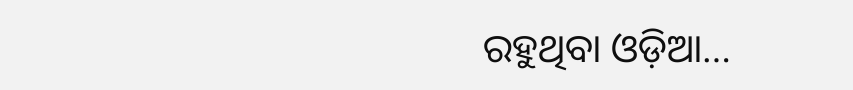ରହୁଥିବା ଓଡ଼ିଆ…